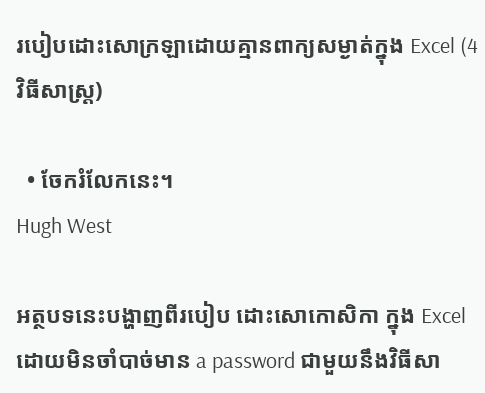របៀបដោះសោក្រឡាដោយគ្មានពាក្យសម្ងាត់ក្នុង Excel (4 វិធីសាស្រ្ត)

  • ចែករំលែកនេះ។
Hugh West

អត្ថបទនេះបង្ហាញពីរបៀប ដោះសោកោសិកា ក្នុង Excel ដោយមិនចាំបាច់មាន a password ជាមួយនឹងវិធីសា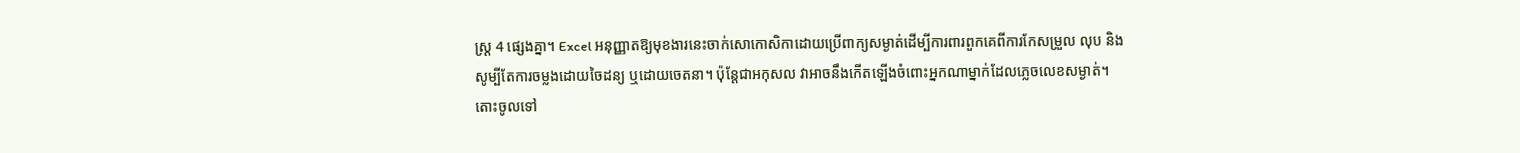ស្រ្ត 4 ផ្សេងគ្នា។ Excel អនុញ្ញាតឱ្យមុខងារនេះចាក់សោកោសិកាដោយប្រើពាក្យសម្ងាត់ដើម្បីការពារពួកគេពីការកែសម្រួល លុប និងសូម្បីតែការចម្លងដោយចៃដន្យ ឬដោយចេតនា។ ប៉ុន្តែជាអកុសល វាអាចនឹងកើតឡើងចំពោះអ្នកណាម្នាក់ដែលភ្លេចលេខសម្ងាត់។ តោះចូលទៅ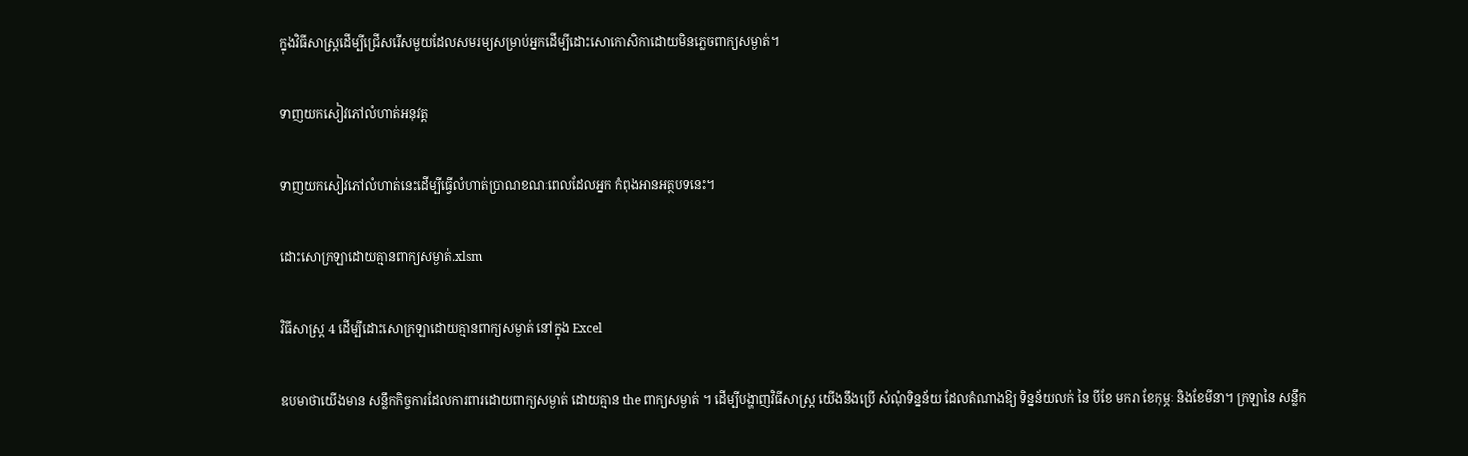ក្នុងវិធីសាស្រ្តដើម្បីជ្រើសរើសមួយដែលសមរម្យសម្រាប់អ្នកដើម្បីដោះសោកោសិកាដោយមិនភ្លេចពាក្យសម្ងាត់។

ទាញយកសៀវភៅលំហាត់អនុវត្ត

ទាញយកសៀវភៅលំហាត់នេះដើម្បីធ្វើលំហាត់ប្រាណខណៈពេលដែលអ្នក កំពុងអានអត្ថបទនេះ។

ដោះសោក្រឡាដោយគ្មានពាក្យសម្ងាត់.xlsm

វិធីសាស្រ្ត 4 ដើម្បីដោះសោក្រឡាដោយគ្មានពាក្យសម្ងាត់ នៅក្នុង Excel

ឧបមាថាយើងមាន សន្លឹកកិច្ចការដែលការពារដោយពាក្យសម្ងាត់ ដោយគ្មាន the ពាក្យសម្ងាត់ ។ ដើម្បីបង្ហាញវិធីសាស្រ្ត យើងនឹងប្រើ សំណុំទិន្នន័យ ដែលតំណាងឱ្យ ទិន្នន័យលក់ នៃ បីខែ មករា ខែកុម្ភៈ និងខែមីនា។ ក្រឡានៃ សន្លឹក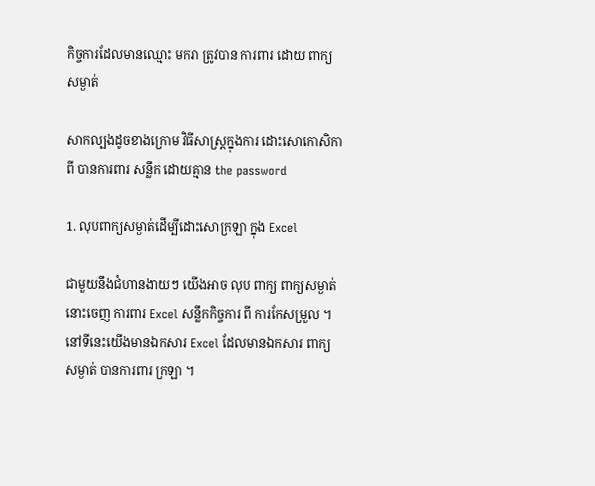កិច្ចការដែលមានឈ្មោះ មករា ត្រូវបាន ការពារ ដោយ ពាក្យសម្ងាត់

សាកល្បងដូចខាងក្រោម វិធីសាស្រ្តក្នុងការ ដោះសោកោសិកា ពី បានការពារ សន្លឹក ដោយគ្មាន the password

1. លុបពាក្យសម្ងាត់ដើម្បីដោះសោក្រឡា ក្នុង Excel

ជាមួយនឹងជំហានងាយៗ យើងអាច លុប ពាក្យ ពាក្យសម្ងាត់ នោះចេញ ការពារ Excel សន្លឹកកិច្ចការ ពី ការកែសម្រួល ។ នៅទីនេះយើងមានឯកសារ Excel ដែលមានឯកសារ ពាក្យសម្ងាត់ បានការពារ ក្រឡា ។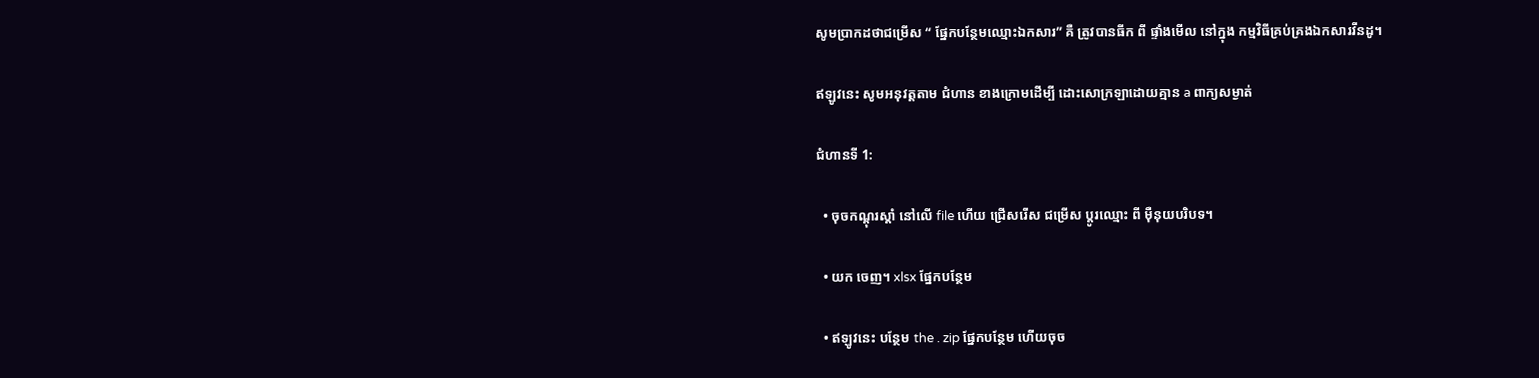សូមប្រាកដថាជម្រើស “ ផ្នែកបន្ថែមឈ្មោះឯកសារ” គឺ ត្រូវបានធីក ពី ផ្ទាំងមើល នៅក្នុង កម្មវិធីគ្រប់គ្រងឯកសារវីនដូ។

ឥឡូវនេះ សូមអនុវត្តតាម ជំហាន ខាងក្រោមដើម្បី ដោះសោក្រឡាដោយគ្មាន a ពាក្យសម្ងាត់

ជំហានទី 1:

  • ចុចកណ្ដុរស្ដាំ នៅលើ file ហើយ ជ្រើសរើស ជម្រើស ប្តូរឈ្មោះ ពី ម៉ឺនុយបរិបទ។

  • យក ចេញ។ xlsx ផ្នែកបន្ថែម

  • ឥឡូវនេះ បន្ថែម the . zip ផ្នែកបន្ថែម ហើយចុច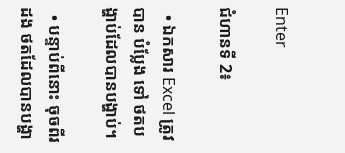Enter

ជំហានទី 2៖

  • ឯកសារ Excel ត្រូវបាន បំប្លែង ទៅ ថតបង្ហាប់ដែលបានបង្ហាប់។

  • បន្ទាប់ពីនោះ ចុចពីរដង ថតដែលបានបង្ហា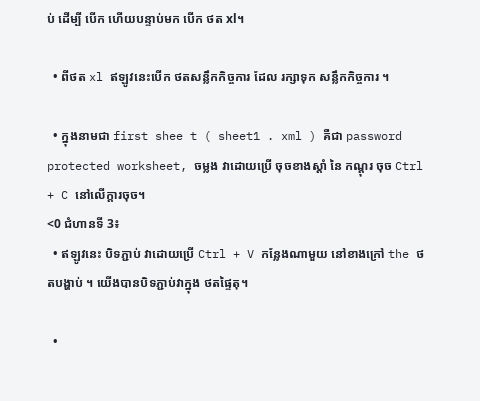ប់ ដើម្បី បើក ហើយបន្ទាប់មក បើក ថត xl។

  • ពីថត xl ឥឡូវនេះបើក ថតសន្លឹកកិច្ចការ ដែល រក្សាទុក សន្លឹកកិច្ចការ ។

  • ក្នុងនាមជា first shee t ( sheet1 . xml ) គឺជា password protected worksheet, ចម្លង វាដោយប្រើ ចុចខាងស្តាំ នៃ កណ្តុរ ចុច Ctrl + C នៅលើក្តារចុច។
<0 ជំហានទី 3៖
  • ឥឡូវនេះ បិទភ្ជាប់ វាដោយប្រើ Ctrl + V កន្លែងណាមួយ នៅខាងក្រៅ the ថតបង្ហាប់ ។ យើងបានបិទភ្ជាប់វាក្នុង ថតផ្ទៃតុ។

  •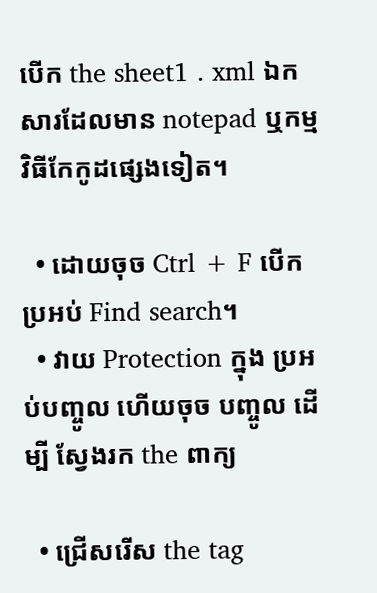បើក the sheet1 . xml ឯកសារដែលមាន notepad ឬកម្មវិធីកែកូដផ្សេងទៀត។

  • ដោយចុច Ctrl + F បើក ប្រអប់ Find search។
  • វាយ Protection ក្នុង ប្រអប់បញ្ចូល ហើយចុច បញ្ចូល ដើម្បី ស្វែងរក the ពាក្យ

  • ជ្រើសរើស the tag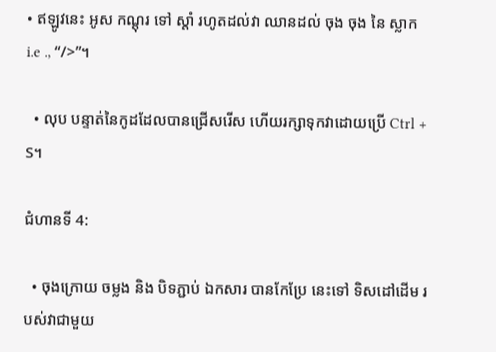• ឥឡូវនេះ អូស កណ្ដុរ ទៅ ស្តាំ រហូតដល់វា ឈានដល់ ចុង ចុង នៃ ស្លាក i.e ., “/>”។

  • លុប បន្ទាត់នៃកូដដែលបានជ្រើសរើស ហើយរក្សាទុកវាដោយប្រើ Ctrl + S។

ជំហានទី 4:

  • ចុងក្រោយ ចម្លង និង បិទភ្ជាប់ ឯកសារ បានកែប្រែ នេះទៅ ទិសដៅដើម របស់វាជាមួយ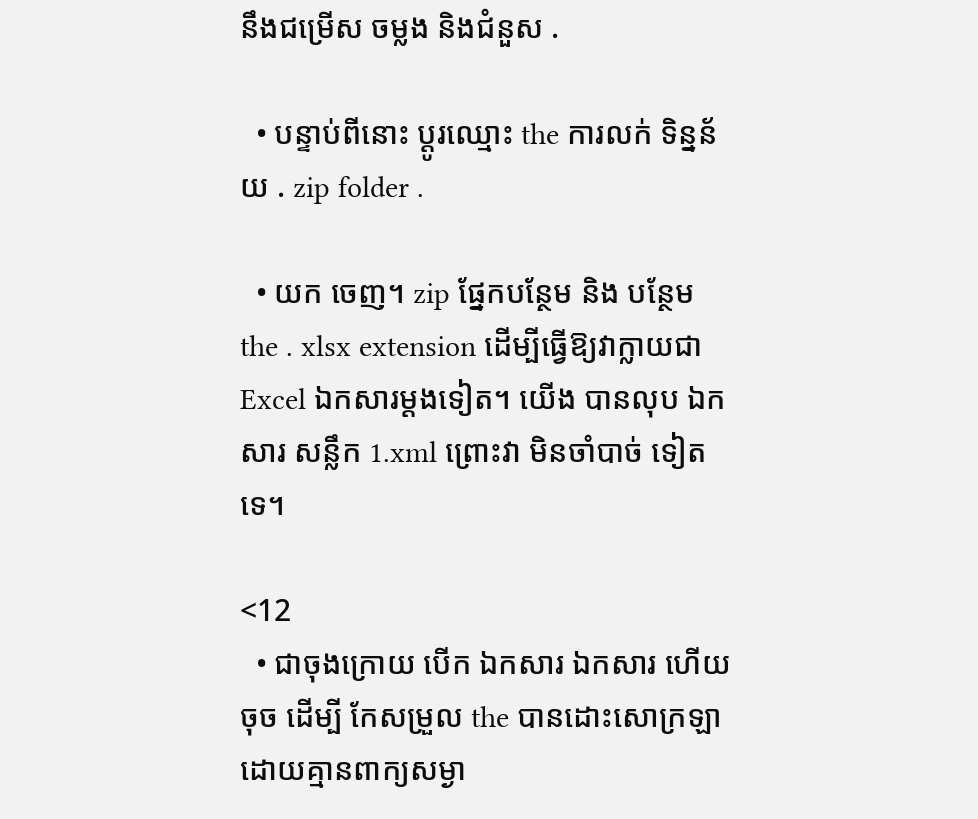នឹងជម្រើស ចម្លង និងជំនួស .

  • បន្ទាប់ពីនោះ ប្តូរឈ្មោះ the ការលក់ ទិន្នន័យ . zip folder .

  • យក ចេញ។ zip ផ្នែកបន្ថែម និង បន្ថែម the . xlsx extension ដើម្បីធ្វើឱ្យវាក្លាយជា Excel ឯកសារម្តងទៀត។ យើង បានលុប ឯកសារ សន្លឹក 1.xml ព្រោះវា មិនចាំបាច់ ទៀតទេ។

<12
  • ជាចុងក្រោយ បើក ឯកសារ ឯកសារ ហើយ ចុច ដើម្បី កែសម្រួល the បានដោះសោក្រឡាដោយគ្មានពាក្យសម្ងា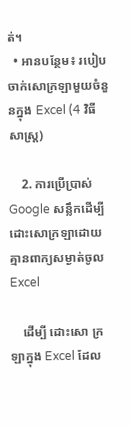ត់។
  • អានបន្ថែម៖ របៀបចាក់សោក្រឡាមួយចំនួនក្នុង Excel (4 វិធីសាស្រ្ត)

    2. ការប្រើប្រាស់ Google សន្លឹកដើម្បីដោះសោក្រឡាដោយគ្មានពាក្យសម្ងាត់ចូលExcel

    ដើម្បី ដោះសោ ក្រឡាក្នុង Excel ដែល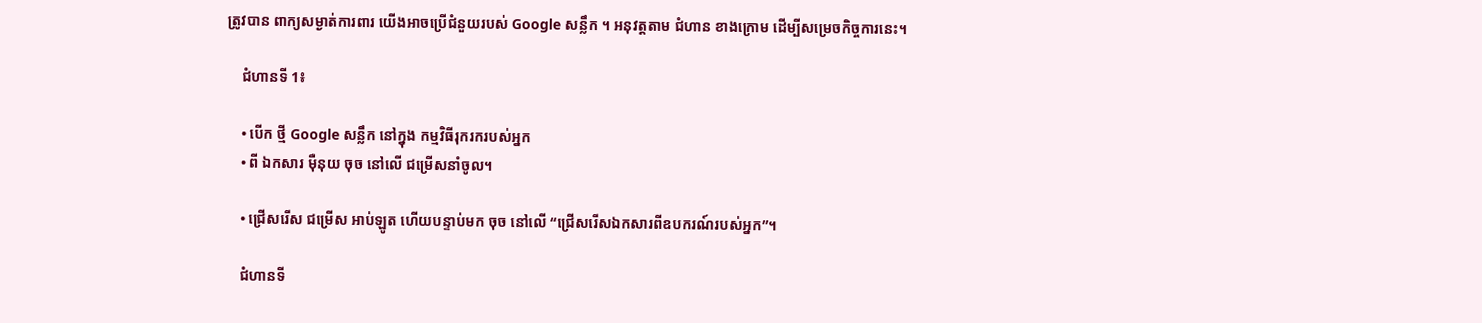ត្រូវបាន ពាក្យសម្ងាត់ការពារ យើងអាចប្រើជំនួយរបស់ Google សន្លឹក ។ អនុវត្តតាម ជំហាន ខាងក្រោម ដើម្បីសម្រេចកិច្ចការនេះ។

    ជំហានទី 1៖

    • បើក ថ្មី Google សន្លឹក នៅក្នុង កម្មវិធីរុករករបស់អ្នក
    • ពី ឯកសារ ម៉ឺនុយ ចុច នៅលើ ជម្រើសនាំចូល។

    • ជ្រើសរើស ជម្រើស អាប់ឡូត ហើយបន្ទាប់មក ចុច នៅលើ “ជ្រើសរើសឯកសារពីឧបករណ៍របស់អ្នក”។

    ជំហានទី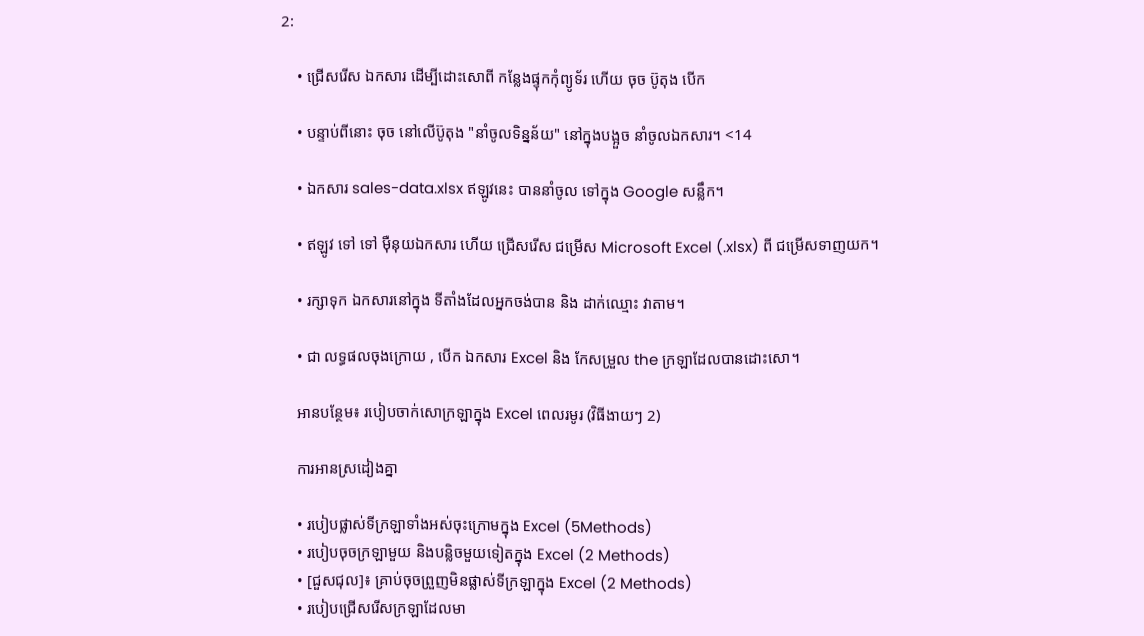2:

    • ជ្រើសរើស ឯកសារ ដើម្បីដោះសោពី កន្លែងផ្ទុកកុំព្យូទ័រ ហើយ ចុច ប៊ូតុង បើក

    • បន្ទាប់ពីនោះ ចុច នៅលើប៊ូតុង "នាំចូលទិន្នន័យ" នៅក្នុងបង្អួច នាំចូលឯកសារ។ <14

    • ឯកសារ sales-data.xlsx ឥឡូវនេះ បាននាំចូល ទៅក្នុង Google សន្លឹក។

    • ឥឡូវ ទៅ ទៅ ម៉ឺនុយឯកសារ ហើយ ជ្រើសរើស ជម្រើស Microsoft Excel (.xlsx) ពី ជម្រើសទាញយក។

    • រក្សាទុក ឯកសារនៅក្នុង ទីតាំងដែលអ្នកចង់បាន និង ដាក់ឈ្មោះ វាតាម។

    • ជា លទ្ធផលចុងក្រោយ , បើក ឯកសារ Excel និង កែសម្រួល the ក្រឡាដែលបានដោះសោ។

    អានបន្ថែម៖ របៀបចាក់សោក្រឡាក្នុង Excel ពេលរមូរ (វិធីងាយៗ 2)

    ការអានស្រដៀងគ្នា

    • របៀបផ្លាស់ទីក្រឡាទាំងអស់ចុះក្រោមក្នុង Excel (5Methods)
    • របៀបចុចក្រឡាមួយ និងបន្លិចមួយទៀតក្នុង Excel (2 Methods)
    • [ជួសជុល]៖ គ្រាប់ចុចព្រួញមិនផ្លាស់ទីក្រឡាក្នុង Excel (2 Methods)
    • របៀបជ្រើសរើសក្រឡាដែលមា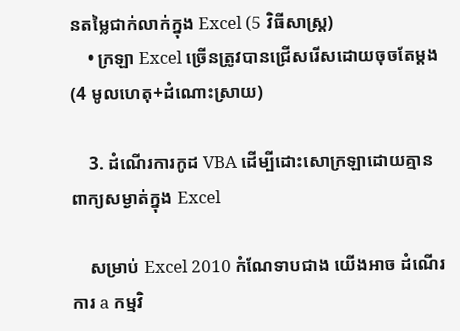នតម្លៃជាក់លាក់ក្នុង Excel (5 វិធីសាស្រ្ត)
    • ក្រឡា Excel ច្រើនត្រូវបានជ្រើសរើសដោយចុចតែម្តង (4 មូលហេតុ+ដំណោះស្រាយ)

    3. ដំណើរការកូដ VBA ដើម្បីដោះសោក្រឡាដោយគ្មានពាក្យសម្ងាត់ក្នុង Excel

    សម្រាប់ Excel 2010 កំណែទាបជាង យើងអាច ដំណើរការ a កម្មវិ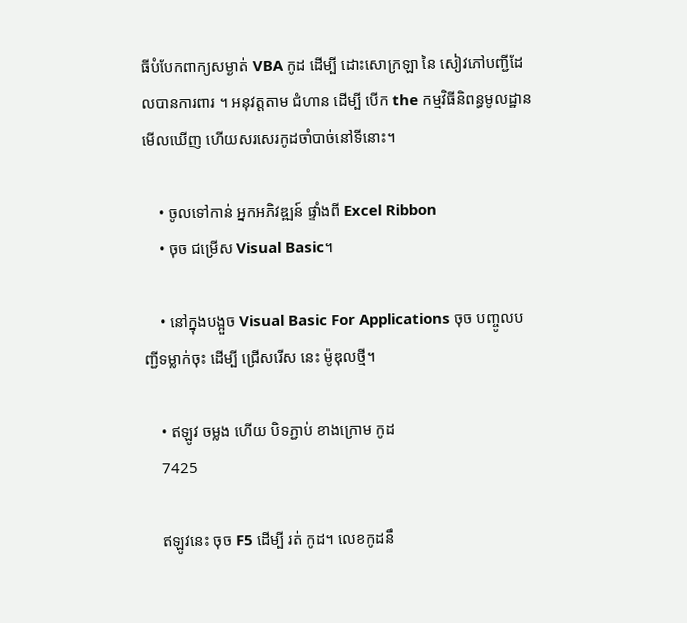ធីបំបែកពាក្យសម្ងាត់ VBA កូដ ដើម្បី ដោះសោក្រឡា នៃ សៀវភៅបញ្ជីដែលបានការពារ ។ អនុវត្តតាម ជំហាន ដើម្បី បើក the កម្មវិធីនិពន្ធមូលដ្ឋានមើលឃើញ ហើយសរសេរកូដចាំបាច់នៅទីនោះ។

    • ចូលទៅកាន់ អ្នកអភិវឌ្ឍន៍ ផ្ទាំងពី Excel Ribbon
    • ចុច ជម្រើស Visual Basic។

    • នៅក្នុងបង្អួច Visual Basic For Applications ចុច បញ្ចូលបញ្ជីទម្លាក់ចុះ ដើម្បី ជ្រើសរើស នេះ ម៉ូឌុលថ្មី។

    • ឥឡូវ ចម្លង ហើយ បិទភ្ជាប់ ខាងក្រោម កូដ
    7425

    ឥឡូវនេះ ចុច F5 ដើម្បី រត់ កូដ។ លេខកូដនឹ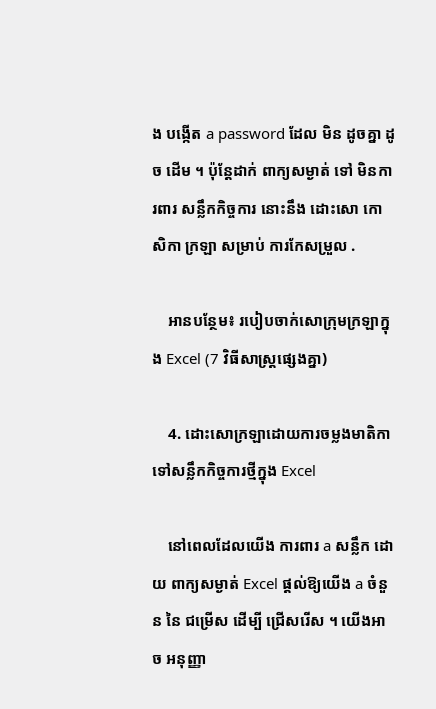ង បង្កើត a password ដែល មិន ដូចគ្នា ដូច ដើម ។ ប៉ុន្តែដាក់ ពាក្យសម្ងាត់ ទៅ មិនការពារ សន្លឹកកិច្ចការ នោះនឹង ដោះសោ កោសិកា ក្រឡា សម្រាប់ ការកែសម្រួល .

    អានបន្ថែម៖ របៀបចាក់សោក្រុមក្រឡាក្នុង Excel (7 វិធីសាស្រ្តផ្សេងគ្នា)

    4. ដោះសោក្រឡាដោយការចម្លងមាតិកាទៅសន្លឹកកិច្ចការថ្មីក្នុង Excel

    នៅពេលដែលយើង ការពារ a សន្លឹក ដោយ ពាក្យសម្ងាត់ Excel ផ្តល់ឱ្យយើង a ចំនួន នៃ ជម្រើស ដើម្បី ជ្រើសរើស ។ យើងអាច អនុញ្ញា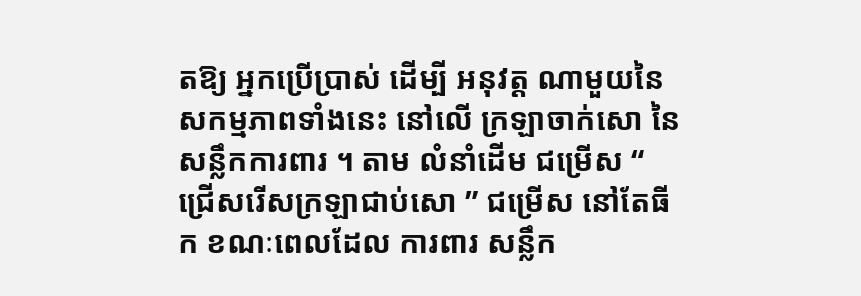តឱ្យ អ្នកប្រើប្រាស់ ដើម្បី អនុវត្ត ណាមួយនៃ សកម្មភាពទាំងនេះ នៅលើ ក្រឡាចាក់សោ នៃ សន្លឹកការពារ ។ តាម លំនាំដើម ជម្រើស “ ជ្រើសរើសក្រឡាជាប់សោ ” ជម្រើស នៅតែធីក ខណៈពេលដែល ការពារ សន្លឹក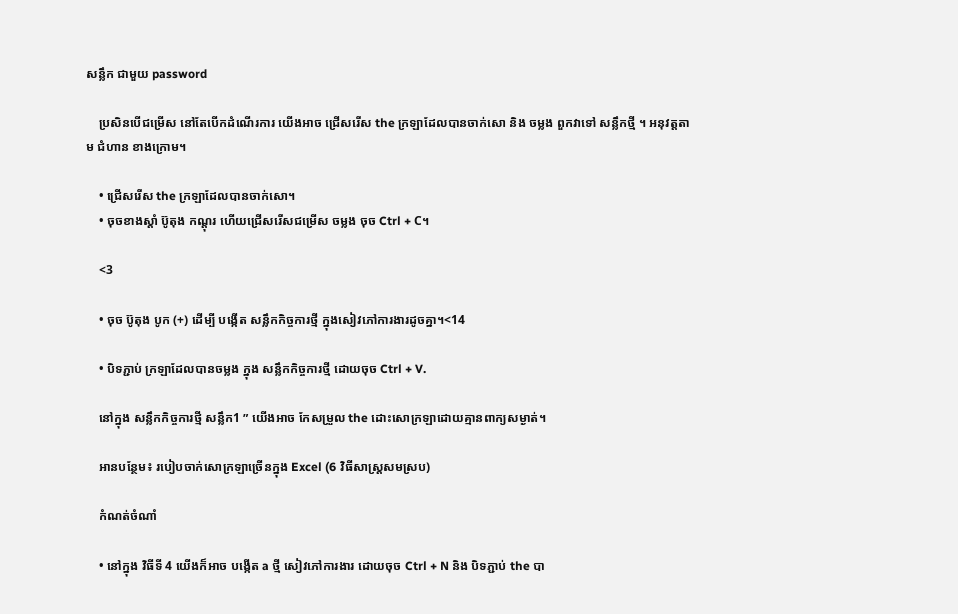សន្លឹក ជាមួយ password

    ប្រសិនបើជម្រើស នៅតែបើកដំណើរការ យើងអាច ជ្រើសរើស the ក្រឡាដែលបានចាក់សោ និង ចម្លង ពួកវាទៅ សន្លឹកថ្មី ។ អនុវត្តតាម ជំហាន ខាងក្រោម។

    • ជ្រើសរើស the ក្រឡាដែលបានចាក់សោ។
    • ចុចខាងស្តាំ ប៊ូតុង កណ្តុរ ហើយជ្រើសរើសជម្រើស ចម្លង ចុច Ctrl + C។

    <3

    • ចុច ប៊ូតុង បូក (+) ដើម្បី បង្កើត សន្លឹកកិច្ចការថ្មី ក្នុងសៀវភៅការងារដូចគ្នា។<14

    • បិទភ្ជាប់ ក្រឡាដែលបានចម្លង ក្នុង សន្លឹកកិច្ចការថ្មី ដោយចុច Ctrl + V.

    នៅក្នុង សន្លឹកកិច្ចការថ្មី សន្លឹក1 ” យើងអាច កែសម្រួល the ដោះសោក្រឡាដោយគ្មានពាក្យសម្ងាត់។

    អានបន្ថែម៖ របៀបចាក់សោក្រឡាច្រើនក្នុង Excel (6 វិធីសាស្ត្រសមស្រប)

    កំណត់ចំណាំ

    • នៅក្នុង វិធីទី 4 យើងក៏អាច បង្កើត a ថ្មី សៀវភៅការងារ ដោយចុច Ctrl + N និង បិទភ្ជាប់ the បា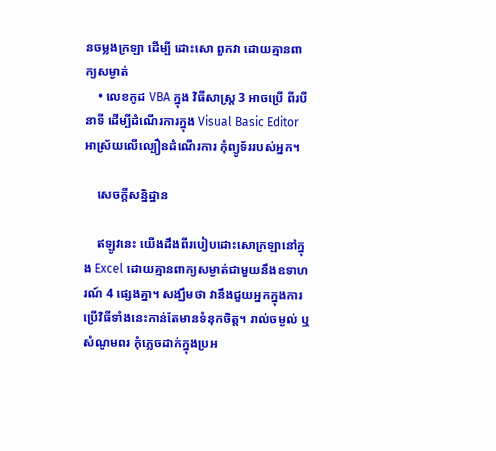នចម្លងក្រឡា ដើម្បី ដោះសោ ពួកវា ដោយគ្មានពាក្យសម្ងាត់
    • លេខកូដ VBA ក្នុង វិធីសាស្រ្ត 3 អាចប្រើ ពីរបីនាទី ដើម្បីដំណើរការក្នុង Visual Basic Editor អាស្រ័យលើល្បឿនដំណើរការ កុំព្យូទ័ររបស់អ្នក។

    សេចក្តីសន្និដ្ឋាន

    ឥឡូវនេះ យើងដឹងពីរបៀបដោះសោក្រឡានៅក្នុង Excel ដោយគ្មានពាក្យសម្ងាត់ជាមួយនឹងឧទាហរណ៍ 4 ផ្សេងគ្នា។ សង្ឃឹមថា វានឹងជួយអ្នកក្នុងការប្រើវិធីទាំងនេះកាន់តែមានទំនុកចិត្ត។ រាល់ចម្ងល់ ឬសំណូមពរ កុំភ្លេចដាក់ក្នុងប្រអ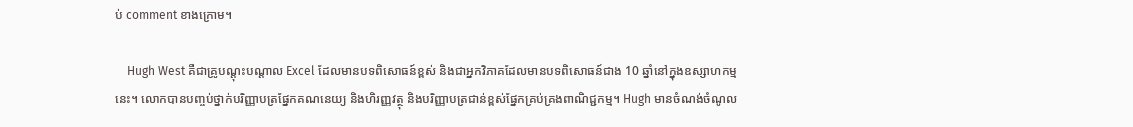ប់ comment ខាងក្រោម។

    Hugh West គឺជាគ្រូបណ្តុះបណ្តាល Excel ដែលមានបទពិសោធន៍ខ្ពស់ និងជាអ្នកវិភាគដែលមានបទពិសោធន៍ជាង 10 ឆ្នាំនៅក្នុងឧស្សាហកម្មនេះ។ លោកបានបញ្ចប់ថ្នាក់បរិញ្ញាបត្រផ្នែកគណនេយ្យ និងហិរញ្ញវត្ថុ និងបរិញ្ញាបត្រជាន់ខ្ពស់ផ្នែកគ្រប់គ្រងពាណិជ្ជកម្ម។ Hugh មានចំណង់ចំណូល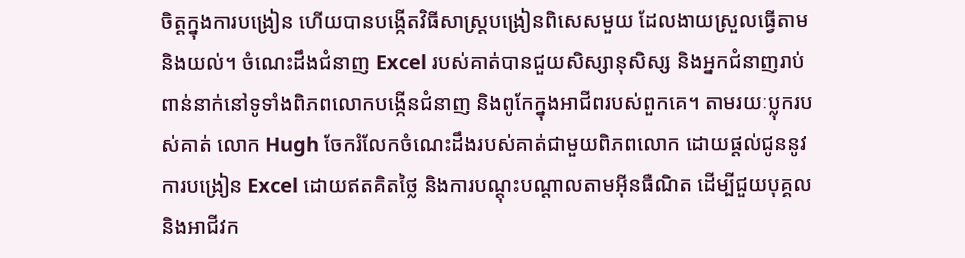ចិត្តក្នុងការបង្រៀន ហើយបានបង្កើតវិធីសាស្រ្តបង្រៀនពិសេសមួយ ដែលងាយស្រួលធ្វើតាម និងយល់។ ចំណេះដឹងជំនាញ Excel របស់គាត់បានជួយសិស្សានុសិស្ស និងអ្នកជំនាញរាប់ពាន់នាក់នៅទូទាំងពិភពលោកបង្កើនជំនាញ និងពូកែក្នុងអាជីពរបស់ពួកគេ។ តាមរយៈប្លុករបស់គាត់ លោក Hugh ចែករំលែកចំណេះដឹងរបស់គាត់ជាមួយពិភពលោក ដោយផ្តល់ជូននូវការបង្រៀន Excel ដោយឥតគិតថ្លៃ និងការបណ្តុះបណ្តាលតាមអ៊ីនធឺណិត ដើម្បីជួយបុគ្គល និងអាជីវក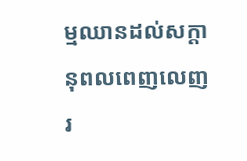ម្មឈានដល់សក្តានុពលពេញលេញរ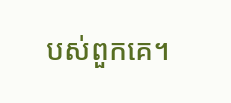បស់ពួកគេ។